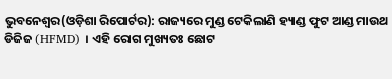ଭୁବନେଶ୍ୱର(ଓଡ଼ିଶା ରିପୋର୍ଟର): ରାଜ୍ୟରେ ମୁଣ୍ଡ ଟେକିଲାଣି ହ୍ୟାଣ୍ଡ ଫୁଟ ଆଣ୍ଡ ମାଉଥ ଡିଜିଜ (HFMD) । ଏହି ରୋଗ ମୁଖ୍ୟତଃ ଛୋଟ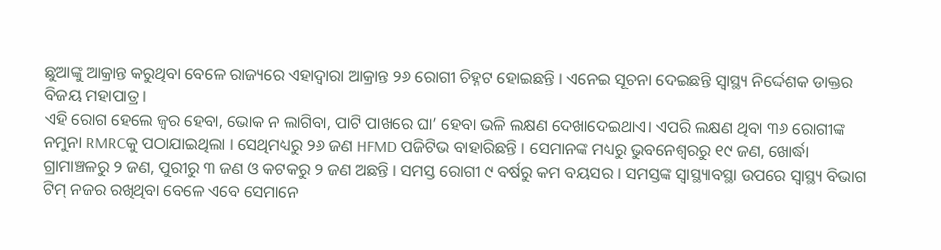ଛୁଆଙ୍କୁ ଆକ୍ରାନ୍ତ କରୁଥିବା ବେଳେ ରାଜ୍ୟରେ ଏହାଦ୍ୱାରା ଆକ୍ରାନ୍ତ ୨୬ ରୋଗୀ ଚିହ୍ନଟ ହୋଇଛନ୍ତି । ଏନେଇ ସୂଚନା ଦେଇଛନ୍ତି ସ୍ୱାସ୍ଥ୍ୟ ନିର୍ଦ୍ଦେଶକ ଡାକ୍ତର ବିଜୟ ମହାପାତ୍ର ।
ଏହି ରୋଗ ହେଲେ ଜ୍ୱର ହେବା, ଭୋକ ନ ଲାଗିବା, ପାଟି ପାଖରେ ଘା’ ହେବା ଭଳି ଲକ୍ଷଣ ଦେଖାଦେଇଥାଏ। ଏପରି ଲକ୍ଷଣ ଥିବା ୩୬ ରୋଗୀଙ୍କ ନମୁନା RMRCକୁ ପଠାଯାଇଥିଲା । ସେଥିମଧ୍ୟରୁ ୨୬ ଜଣ HFMD ପଜିଟିଭ ବାହାରିଛନ୍ତି । ସେମାନଙ୍କ ମଧ୍ୟରୁ ଭୁବନେଶ୍ୱରରୁ ୧୯ ଜଣ, ଖୋର୍ଦ୍ଧା ଗ୍ରାମାଞ୍ଚଳରୁ ୨ ଜଣ, ପୁରୀରୁ ୩ ଜଣ ଓ କଟକରୁ ୨ ଜଣ ଅଛନ୍ତି । ସମସ୍ତ ରୋଗୀ ୯ ବର୍ଷରୁ କମ ବୟସର । ସମସ୍ତଙ୍କ ସ୍ୱାସ୍ଥ୍ୟାବସ୍ଥା ଉପରେ ସ୍ୱାସ୍ଥ୍ୟ ବିଭାଗ ଟିମ୍ ନଜର ରଖିଥିବା ବେଳେ ଏବେ ସେମାନେ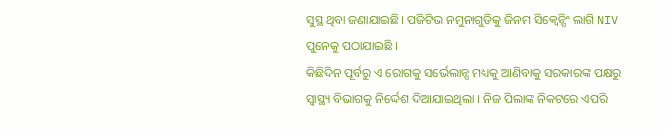ସୁସ୍ଥ ଥିବା ଜଣାଯାଇଛି। ପଜିଟିଭ ନମୁନାଗୁଡିକୁ ଜିନମ ସିକ୍ୱେନ୍ସିଂ ଲାଗି NIV ପୁନେକୁ ପଠାଯାଇଛି ।
କିଛିଦିନ ପୂର୍ବରୁ ଏ ରୋଗକୁ ସର୍ଭେଲାନ୍ସ ମଧ୍ୟକୁ ଆଣିବାକୁ ସରକାରଙ୍କ ପକ୍ଷରୁ ସ୍ୱାସ୍ଥ୍ୟ ବିଭାଗକୁ ନିର୍ଦ୍ଦେଶ ଦିଆଯାଇଥିଲା । ନିଜ ପିଲାଙ୍କ ନିକଟରେ ଏପରି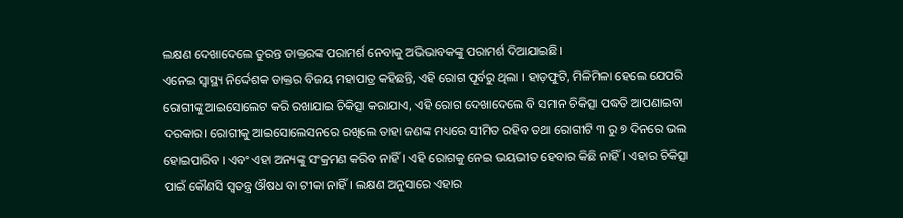ଲକ୍ଷଣ ଦେଖାଦେଲେ ତୁରନ୍ତ ଡାକ୍ତରଙ୍କ ପରାମର୍ଶ ନେବାକୁ ଅଭିଭାବକଙ୍କୁ ପରାମର୍ଶ ଦିଆଯାଇଛି।
ଏନେଇ ସ୍ୱାସ୍ଥ୍ୟ ନିର୍ଦ୍ଦେଶକ ଡାକ୍ତର ବିଜୟ ମହାପାତ୍ର କହିଛନ୍ତି, ଏହି ରୋଗ ପୂର୍ବରୁ ଥିଲା । ହାଡ଼ଫୁଟି, ମିଳିମିଳା ହେଲେ ଯେପରି ରୋଗୀଙ୍କୁ ଆଇସୋଲେଟ କରି ରଖାଯାଇ ଚିକିତ୍ସା କରାଯାଏ, ଏହି ରୋଗ ଦେଖାଦେଲେ ବି ସମାନ ଚିକିତ୍ସା ପଦ୍ଧତି ଆପଣାଇବା ଦରକାର। ରୋଗୀକୁ ଆଇସୋଲେସନରେ ରଖିଲେ ତାହା ଜଣଙ୍କ ମଧ୍ୟରେ ସୀମିତ ରହିବ ତଥା ରୋଗୀଟି ୩ ରୁ ୭ ଦିନରେ ଭଲ ହୋଇପାରିବ । ଏବଂ ଏହା ଅନ୍ୟଙ୍କୁ ସଂକ୍ରମଣ କରିବ ନାହିଁ । ଏହି ରୋଗକୁ ନେଇ ଭୟଭୀତ ହେବାର କିଛି ନାହିଁ। ଏହାର ଚିକିତ୍ସା ପାଇଁ କୌଣସି ସ୍ୱତନ୍ତ୍ର ଔଷଧ ବା ଟୀକା ନାହିଁ। ଲକ୍ଷଣ ଅନୁସାରେ ଏହାର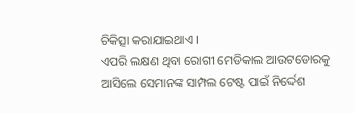ଚିକିତ୍ସା କରାଯାଇଥାଏ ।
ଏପରି ଲକ୍ଷଣ ଥିବା ରୋଗୀ ମେଡିକାଲ ଆଉଟଡୋରକୁ ଆସିଲେ ସେମାନଙ୍କ ସାମ୍ପଲ ଟେଷ୍ଟ ପାଇଁ ନିର୍ଦ୍ଦେଶ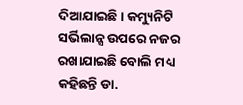ଦିଆଯାଇଛି। କମ୍ୟୁନିଟି ସର୍ଭିଲାନ୍ସ ଉପରେ ନଜର ରଖାଯାଇଛି ବୋଲି ମଧ୍ୟ କହିଛନ୍ତି ଡା.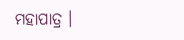ମହାପାତ୍ର ।